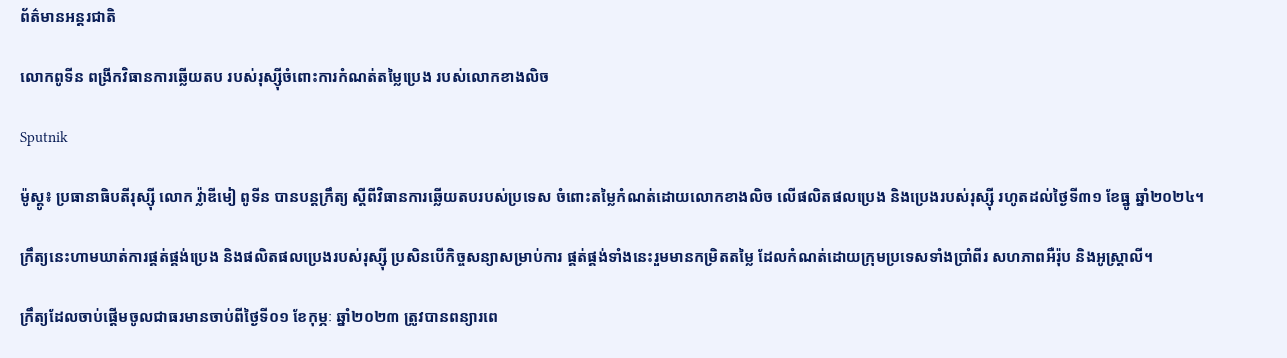ព័ត៌មានអន្តរជាតិ

លោកពូទីន ពង្រីកវិធានការឆ្លើយតប របស់រុស្ស៊ីចំពោះការកំណត់តម្លៃប្រេង របស់លោកខាងលិច

Sputnik

ម៉ូស្គូ៖ ប្រធានាធិបតីរុស្ស៊ី លោក វ្ល៉ាឌីមៀ ពូទីន បានបន្តក្រឹត្យ ស្តីពីវិធានការឆ្លើយតបរបស់ប្រទេស ចំពោះតម្លៃកំណត់ដោយលោកខាងលិច លើផលិតផលប្រេង និងប្រេងរបស់រុស្ស៊ី រហូតដល់ថ្ងៃទី៣១ ខែធ្នូ ឆ្នាំ២០២៤។

ក្រឹត្យនេះហាមឃាត់ការផ្គត់ផ្គង់ប្រេង និងផលិតផលប្រេងរបស់រុស្ស៊ី ប្រសិនបើកិច្ចសន្យាសម្រាប់ការ ផ្គត់ផ្គង់ទាំងនេះរួមមានកម្រិតតម្លៃ ដែលកំណត់ដោយក្រុមប្រទេសទាំងប្រាំពីរ សហភាពអឺរ៉ុប និងអូស្ត្រាលី។

ក្រឹត្យដែលចាប់ផ្តើមចូលជាធរមានចាប់ពីថ្ងៃទី០១ ខែកុម្ភៈ ឆ្នាំ២០២៣ ត្រូវបានពន្យារពេ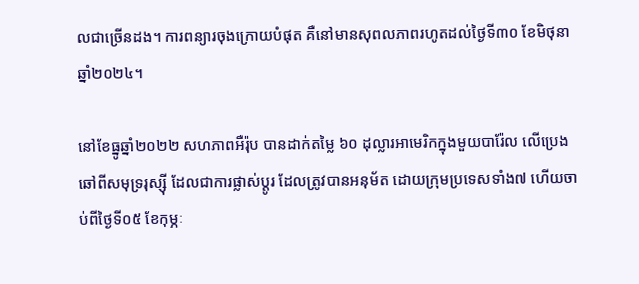លជាច្រើនដង។ ការពន្យារចុងក្រោយបំផុត គឺនៅមានសុពលភាពរហូតដល់ថ្ងៃទី៣០ ខែមិថុនា ឆ្នាំ២០២៤។

នៅខែធ្នូឆ្នាំ២០២២ សហភាពអឺរ៉ុប បានដាក់តម្លៃ ៦០ ដុល្លារអាមេរិកក្នុងមួយបារ៉ែល លើប្រេងឆៅពីសមុទ្ររុស្ស៊ី ដែលជាការផ្លាស់ប្តូរ ដែលត្រូវបានអនុម័ត ដោយក្រុមប្រទេសទាំង៧ ហើយចាប់ពីថ្ងៃទី០៥ ខែកុម្ភៈ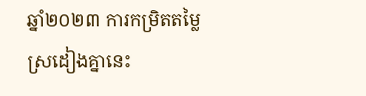ឆ្នាំ២០២៣ ការកម្រិតតម្លៃស្រដៀងគ្នានេះ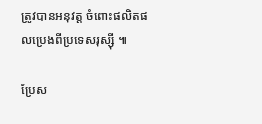ត្រូវបានអនុវត្ត ចំពោះផលិតផលប្រេងពីប្រទេសរុស្ស៊ី ៕

ប្រែស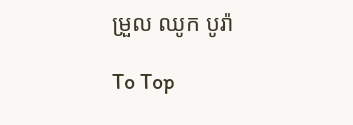ម្រួល ឈូក បូរ៉ា

To Top